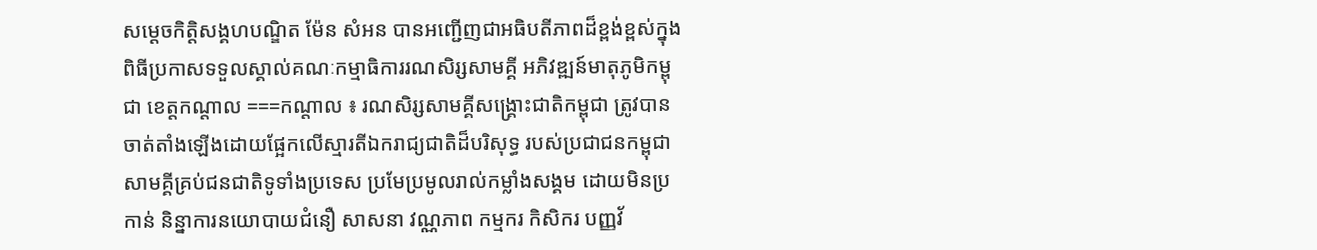សម្ដេចកិត្តិសង្គហបណ្ឌិត ម៉ែន សំអន បានអញ្ជើញជាអធិបតីភាពដ៏ខ្ពង់ខ្ពស់ក្នុងពិធីប្រកាសទទួលស្គាល់គណៈកម្មាធិការរណសិរ្សសាមគ្គី អភិវឌ្ឍន៍មាតុភូមិកម្ពុជា ខេត្តកណ្តាល ===កណ្ដាល ៖ រណសិរ្សសាមគ្គីសង្គ្រោះជាតិកម្ពុជា ត្រូវបានចាត់តាំងឡើងដោយផ្អែកលើស្មារតីឯករាជ្យជាតិដ៏បរិសុទ្ធ របស់ប្រជាជនកម្ពុជា សាមគ្គីគ្រប់ជនជាតិទូទាំងប្រទេស ប្រមែប្រមូលរាល់កម្លាំងសង្គម ដោយមិនប្រកាន់ និន្នាការនយោបាយជំនឿ សាសនា វណ្ណភាព កម្មករ កិសិករ បញ្ញវ័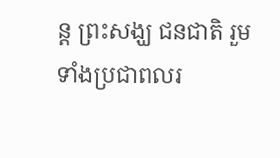ន្ដ ព្រះសង្ឃ ជនជាតិ រួមទាំងប្រជាពលរ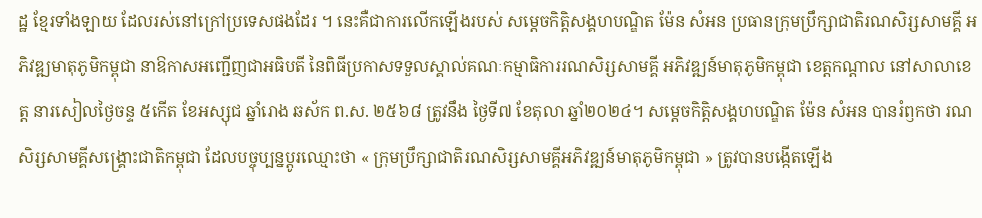ដ្ឋ ខ្មែរទាំងឡាយ ដែលរស់នៅក្រៅប្រទេសផងដែរ ។ នេះគឺជាការលើកឡើងរបស់ សម្តេចកិត្តិសង្គហបណ្ឌិត ម៉ែន សំអន ប្រធានក្រុមប្រឹក្សាជាតិរណសិរ្សសាមគ្គី អភិវឌ្ឍមាតុភូមិកម្ពុជា នាឱកាសអញ្ជើញជាអធិបតី នៃពិធីប្រកាសទទួលស្គាល់គណៈកម្មាធិការរណសិរ្សសាមគ្គី អភិវឌ្ឍន៍មាតុភូមិកម្ពុជា ខេត្តកណ្តាល នៅសាលាខេត្ត នារសៀលថ្ងៃចន្ទ ៥កើត ខែអស្សុជ ឆ្នាំរោង ឆស័ក ព.ស. ២៥៦៨ ត្រូវនឹង ថ្ងៃទី៧ ខែតុលា ឆ្នាំ២០២៤។ សម្តេចកិត្តិសង្គហបណ្ឌិត ម៉ែន សំអន បានរំឭកថា រណសិរ្សសាមគ្គីសង្គ្រោះជាតិកម្ពុជា ដែលបច្ចុប្បន្នប្តូរឈ្មោះថា « ក្រុមប្រឹក្សាជាតិរណសិរ្សសាមគ្គីអភិវឌ្ឍន៍មាតុភូមិកម្ពុជា » ត្រូវបានបង្កើតឡើង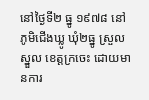នៅថ្ងៃទី២ ធ្នូ ១៩៧៨ នៅភូមិជើងឃ្លូ ឃុំ២ធ្នូ ស្រួលស្នួល ខេត្តក្រចេះ ដោយមានការ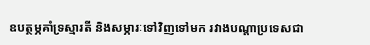ឧបត្ថម្ភគាំទ្រស្មារតី និងសម្ភារៈទៅវិញទៅមក រវាងបណ្តាប្រទេសជា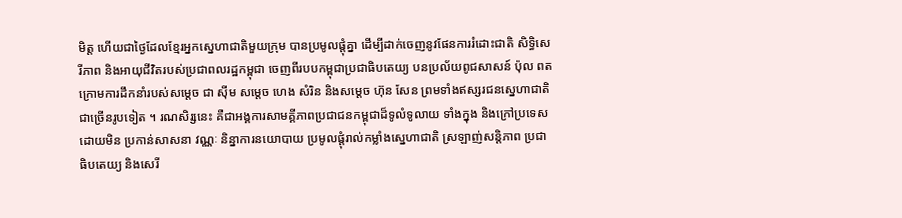មិត្ត ហើយជាថ្ងៃដែលខ្មែរអ្នកស្នេហាជាតិមួយក្រុម បានប្រមូលផ្តុំគ្នា ដើម្បីដាក់ចេញនូវផែនការរំដោះជាតិ សិទ្ធិសេរីភាព និងអាយុជីវិតរបស់ប្រជាពលរដ្ឋកម្ពុជា ចេញពីរបបកម្ពុជាប្រជាធិបតេយ្យ បនប្រល័យពូជសាសន៍ ប៉ុល ពត ក្រោមការដឹកនាំរបស់សម្តេច ជា ស៊ីម សម្តេច ហេង សំរិន និងសម្តេច ហ៊ុន សែន ព្រមទាំងឥស្សរជនស្នេហាជាតិជាច្រើនរូបទៀត ។ រណសិរ្សនេះ គឺជាអង្គការសាមគ្គីភាពប្រជាជនកម្ពុជាដ៏ទូលំទូលាយ ទាំងក្នុង និងក្រៅប្រទេស ដោយមិន ប្រកាន់សាសនា វណ្ណៈ និន្នាការនយោបាយ ប្រមូលផ្ដុំរាល់កម្លាំងស្នេហាជាតិ ស្រឡាញ់សន្តិភាព ប្រជាធិបតេយ្យ និងសេរី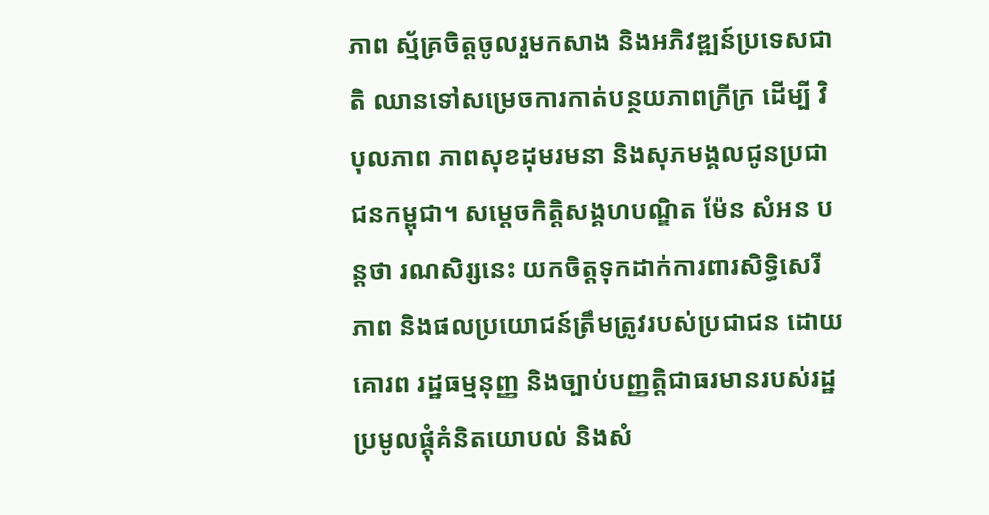ភាព ស្ម័គ្រចិត្តចូលរួមកសាង និងអភិវឌ្ឍន៍ប្រទេសជាតិ ឈានទៅសម្រេចការកាត់បន្ថយភាពក្រីក្រ ដើម្បី វិបុលភាព ភាពសុខដុមរមនា និងសុភមង្គលជូនប្រជាជនកម្ពុជា។ សម្ដេចកិត្តិសង្គហបណ្ឌិត ម៉ែន សំអន បន្តថា រណសិរ្សនេះ យកចិត្តទុកដាក់ការពារសិទ្ធិសេរីភាព និងផលប្រយោជន៍ត្រឹមត្រូវរបស់ប្រជាជន ដោយគោរព រដ្ឋធម្មនុញ្ញ និងច្បាប់បញ្ញត្តិជាធរមានរបស់រដ្ឋ ប្រមូលផ្តុំគំនិតយោបល់ និងសំ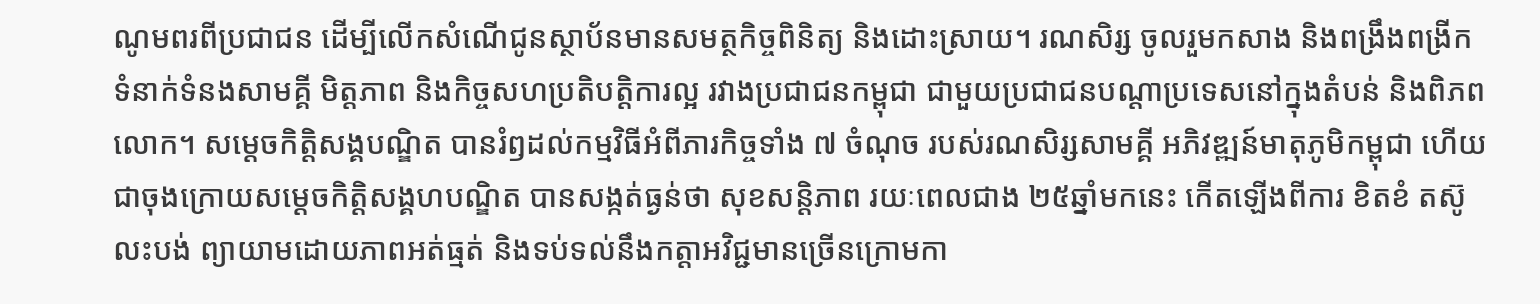ណូមពរពីប្រជាជន ដើម្បីលើកសំណើជូនស្ថាប័នមានសមត្ថកិច្ចពិនិត្យ និងដោះស្រាយ។ រណសិរ្ស ចូលរួមកសាង និងពង្រឹងពង្រីកទំនាក់ទំនងសាមគ្គី មិត្តភាព និងកិច្ចសហប្រតិបត្តិការល្អ រវាងប្រជាជនកម្ពុជា ជាមួយប្រជាជនបណ្តាប្រទេសនៅក្នុងតំបន់ និងពិភពលោក។ សម្ដេចកិត្តិសង្គបណ្ឌិត បានរំឭដល់កម្មវិធីអំពីភារកិច្ចទាំង ៧ ចំណុច របស់រណសិរ្សសាមគ្គី អភិវឌ្ឍន៍មាតុភូមិកម្ពុជា ហើយជាចុងក្រោយសម្ដេចកិត្តិសង្គហបណ្ឌិត បានសង្កត់ធ្ងន់ថា សុខសន្តិភាព រយៈពេលជាង ២៥ឆ្នាំមកនេះ កើតឡើងពីការ ខិតខំ តស៊ូ លះបង់ ព្យាយាមដោយភាពអត់ធ្មត់ និងទប់ទល់នឹងកត្តាអវិជ្ជមានច្រើនក្រោមកា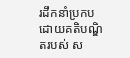រដឹកនាំប្រកបដោយគតិបណ្ឌិតរបស់ ស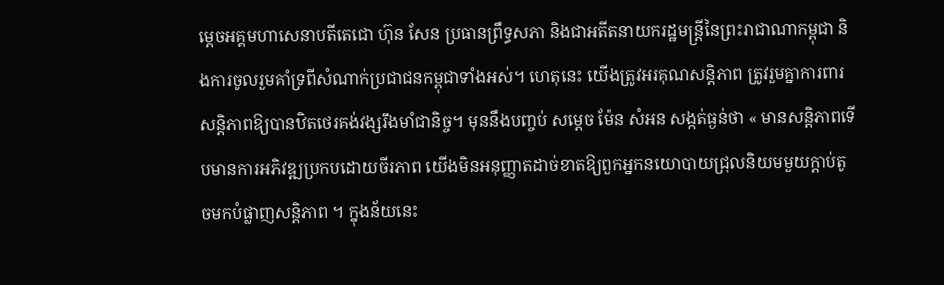ម្តេចអគ្គមហាសេនាបតីតេជោ ហ៊ុន សែន ប្រធានព្រឹទ្ធសភា និងជាអតីតនាយករដ្ឋមន្ត្រីនៃព្រះរាជាណាកម្ពុជា និងការចូលរួមគាំទ្រពីសំណាក់ប្រជាជនកម្ពុជាទាំងអស់។ ហេតុនេះ យើងត្រូវអរគុណសន្តិភាព ត្រូវរួមគ្នាការពារសន្តិភាពឱ្យបានឋិតថេរគង់វង្សរឹងមាំជានិច្ច។ មុននឹងបញ្ចប់ សម្ដេច ម៉ែន សំអន សង្កត់ធ្ងន់ថា « មានសន្តិភាពទើបមានការអភិវឌ្ឍប្រកបដោយចីរភាព យើងមិនអនុញ្ញាតដាច់ខាតឱ្យពួកអ្នកនយោបាយជ្រុលនិយមមួយក្ដាប់តូចមកបំផ្លាញសន្តិភាព ។ ក្នុងន័យនេះ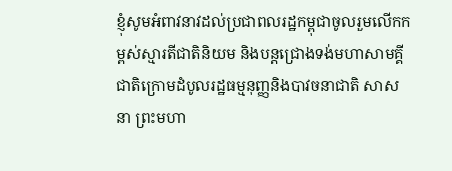ខ្ញុំសូមអំពាវនាវដល់ប្រជាពលរដ្ឋកម្ពុជាចូលរួមលើកកម្ពស់ស្មារតីជាតិនិយម និងបន្តជ្រោងទង់មហាសាមគ្គីជាតិក្រោមដំបូលរដ្ឋធម្មនុញ្ញនិងបាវចនាជាតិ សាសនា ព្រះមហា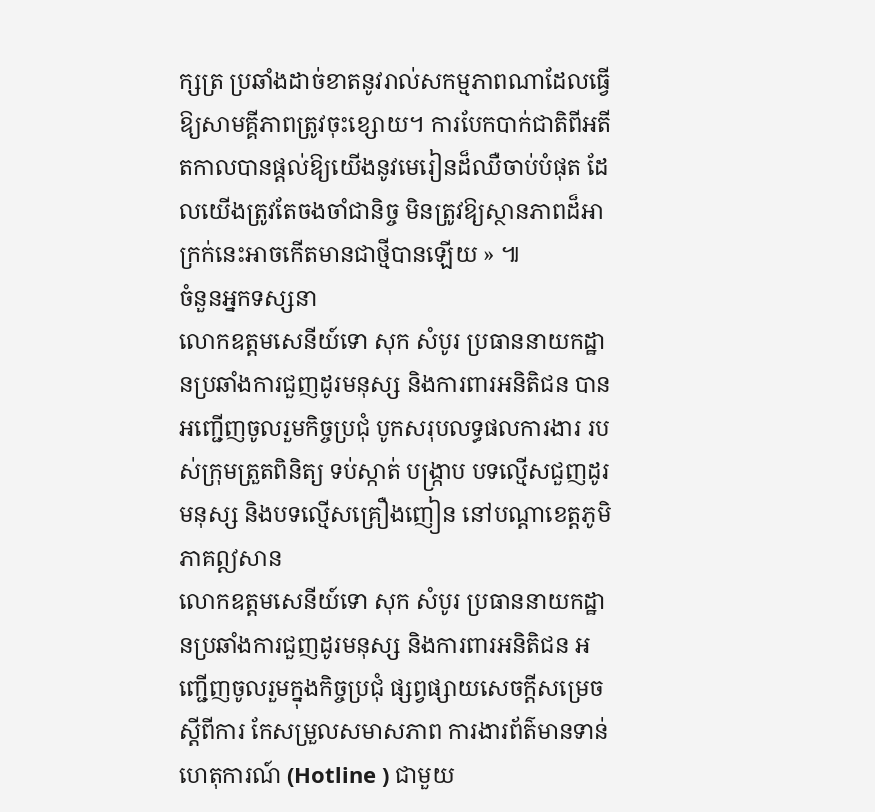ក្សត្រ ប្រឆាំងដាច់ខាតនូវរាល់សកម្មភាពណាដែលធ្វើឱ្យសាមគ្គីភាពត្រូវចុះខ្សោយ។ ការបែកបាក់ជាតិពីអតីតកាលបានផ្ដល់ឱ្យយើងនូវមេរៀនដ៏ឈឺចាប់បំផុត ដែលយើងត្រូវតែចងចាំជានិច្ច មិនត្រូវឱ្យស្ថានភាពដ៏អាក្រក់នេះអាចកើតមានជាថ្មីបានឡើយ » ៕
ចំនួនអ្នកទស្សនា
លោកឧត្តមសេនីយ៍ទោ សុក សំបូរ ប្រធាននាយកដ្ឋានប្រឆាំងការជួញដូរមនុស្ស និងការពារអនិតិជន បានអញ្ជើញចូលរួមកិច្ចប្រជុំ បូកសរុបលទ្ធផលការងារ របស់ក្រុមត្រួតពិនិត្យ ទប់ស្កាត់ បង្ក្រាប បទល្មើសជួញដូរមនុស្ស និងបទល្មើសគ្រឿងញៀន នៅបណ្តាខេត្តភូមិភាគឦសាន
លោកឧត្តមសេនីយ៍ទោ សុក សំបូរ ប្រធាននាយកដ្ឋានប្រឆាំងការជួញដូរមនុស្ស និងការពារអនិតិជន អញ្ជើញចូលរួមក្នុងកិច្ចប្រជុំ ផ្សព្វផ្សាយសេចក្តីសម្រេច ស្តីពីការ កែសម្រួលសមាសភាព ការងារព័ត៌មានទាន់ហេតុការណ៍ (Hotline ) ជាមួយ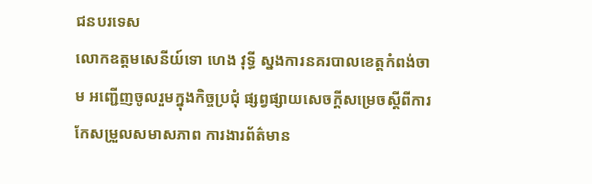ជនបរទេស
លោកឧត្តមសេនីយ៍ទោ ហេង វុទ្ធី ស្នងការនគរបាលខេត្តកំពង់ចាម អញ្ជើញចូលរួមក្នុងកិច្ចប្រជុំ ផ្សព្វផ្សាយសេចក្តីសម្រេចស្តីពីការ កែសម្រួលសមាសភាព ការងារព័ត៌មាន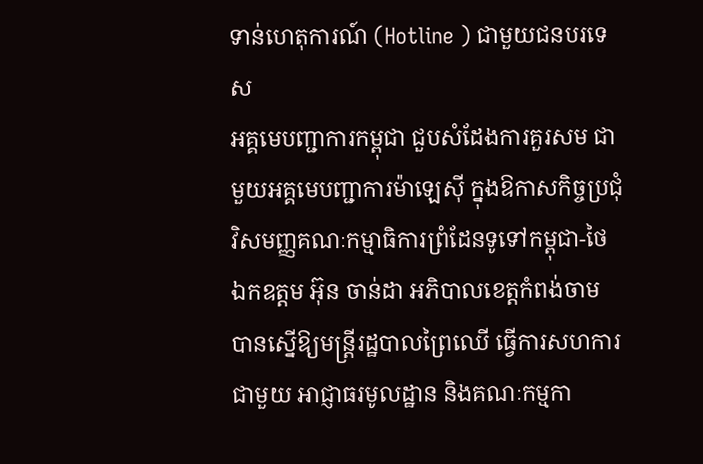ទាន់ហេតុការណ៍ (Hotline ) ជាមួយជនបរទេស
អគ្គមេបញ្ជាការកម្ពុជា ជួបសំដែងការគួរសម ជាមួយអគ្គមេបញ្ជាការម៉ាឡេសុី ក្នុងឱកាសកិច្ចប្រជុំវិសមញ្ញគណៈកម្មាធិការព្រំដែនទូទៅកម្ពុជា-ថៃ
ឯកឧត្តម អ៊ុន ចាន់ដា អភិបាលខេត្តកំពង់ចាម បានស្នើឱ្យមន្ត្រីរដ្ឋបាលព្រៃឈើ ធ្វើការសហការជាមួយ អាជ្ញាធរមូលដ្ឋាន និងគណៈកម្មកា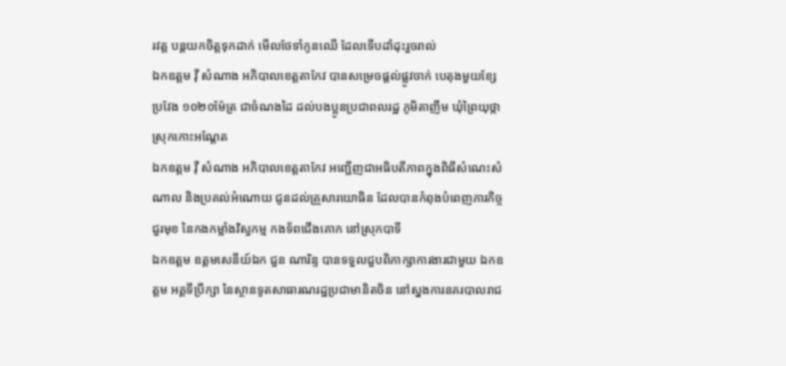រវត្ត បន្តយកចិត្តទុកដាក់ មើលថែទាំកូនឈើ ដែលទើបដាំដុះរួចរាល់
ឯកឧត្តម វ៉ី សំណាង អភិបាលខេត្តតាកែវ បានសម្រេចផ្ដល់ផ្លូវចាក់ បេតុងមួយខ្សែប្រវែង ១០២០ម៉ែត្រ ជាចំណងដៃ ដល់បងប្អូនប្រជាពលរដ្ឋ ភូមិតាញឹម ឃុំព្រៃយុថ្កា ស្រុកកោះអណ្ដែត
ឯកឧត្តម វ៉ី សំណាង អភិបាលខេត្តតាកែវ អញ្ជេីញជាអធិបតីភាពក្នុងពិធីសំណេះសំណាល និងប្រគល់អំណោយ ជូនដល់គ្រួសារយោធិន ដែលបានកំពុងបំពេញភារកិច្ចជួរមុខ នៃកងកម្លាំងវិស្វកម្ម កងទ័ពជេីងគោក នៅស្រុកបាទី
ឯកឧត្តម ឧត្តមសេនីយ៍ឯក ជួន ណារិន្ទ បានទទួលជួបពិភាក្សាការងារជាមួយ ឯកឧត្តម អគ្គទីប្រឹក្សា នៃស្ថានទូតសាធារណរដ្ឋប្រជាមានិតចិន នៅស្នងការនគរបាលរាជ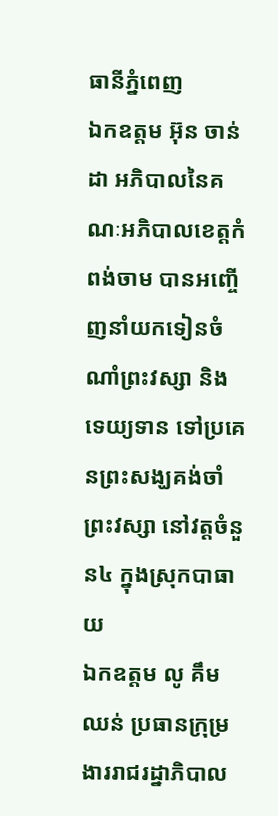ធានីភ្នំពេញ
ឯកឧត្តម អ៊ុន ចាន់ដា អភិបាលនៃគណៈអភិបាលខេត្តកំពង់ចាម បានអញ្ចើញនាំយកទៀនចំណាំព្រះវស្សា និងទេយ្យទាន ទៅប្រគេនព្រះសង្ឃគង់ចាំព្រះវស្សា នៅវត្តចំនួន៤ ក្នុងស្រុកបាធាយ
ឯកឧត្តម លូ គឹមឈន់ ប្រធានក្រុម្រងាររាជរដ្នាភិបាល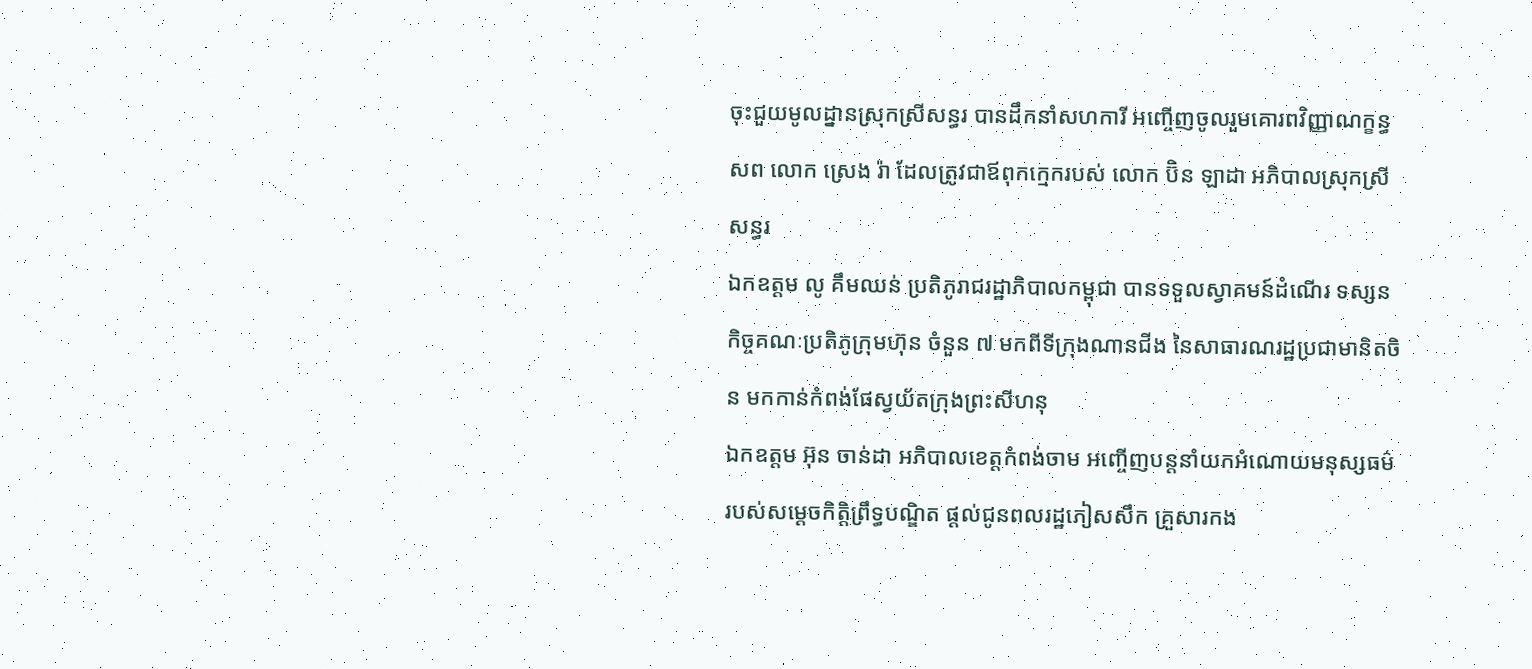ចុះជួយមូលដ្នានស្រុកស្រីសន្ធរ បានដឹកនាំសហការី អញ្ចើញចូលរួមគោរពវិញ្ញាណក្ខន្ធសព លោក ស្រេង រ៉ា ដែលត្រូវជាឪពុកក្មេករបស់ លោក ប៊ិន ឡាដា អភិបាលស្រុកស្រីសន្ធរ
ឯកឧត្តម លូ គឹមឈន់ ប្រតិភូរាជរដ្ឋាភិបាលកម្ពុជា បានទទួលស្វាគមន៍ដំណើរ ទស្សនកិច្ចគណៈប្រតិភូក្រុមហ៊ុន ចំនួន ៧ មកពីទីក្រុងណានជីង នៃសាធារណរដ្ឋប្រជាមានិតចិន មកកាន់កំពង់ផែស្វយ័តក្រុងព្រះសីហនុ
ឯកឧត្តម អ៊ុន ចាន់ដា អភិបាលខេត្តកំពង់ចាម អញ្ចើញបន្តនាំយកអំណោយមនុស្សធម៌ របស់សម្តេចកិត្តិព្រឹទ្ធបណ្ឌិត ផ្តល់ជូនពលរដ្ឋភៀសសឹក គ្រួសារកង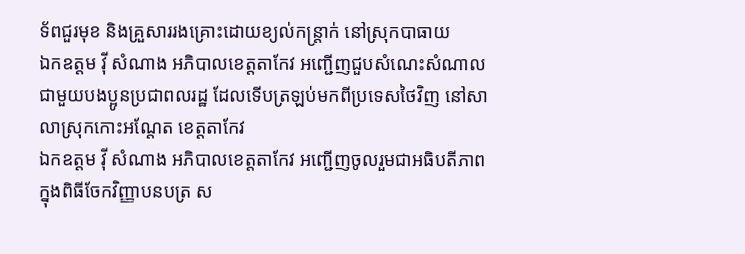ទ័ពជួរមុខ និងគ្រួសាររងគ្រោះដោយខ្យល់កន្ត្រាក់ នៅស្រុកបាធាយ
ឯកឧត្តម វ៉ី សំណាង អភិបាលខេត្តតាកែវ អញ្ជើញជួបសំណេះសំណាល ជាមួយបងប្អូនប្រជាពលរដ្ឋ ដែលទើបត្រឡប់មកពីប្រទេសថៃវិញ នៅសាលាស្រុកកោះអណ្តែត ខេត្តតាកែវ
ឯកឧត្តម វ៉ី សំណាង អភិបាលខេត្តតាកែវ អញ្ជើញចូលរួមជាអធិបតីភាពក្នុងពិធីចែកវិញ្ញាបនបត្រ ស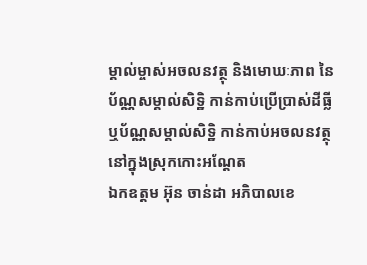ម្គាល់ម្ចាស់អចលនវត្ថុ និងមោឃៈភាព នៃប័ណ្ណសម្គាល់សិទ្ឋិ កាន់កាប់ប្រើប្រាស់ដីធ្លី ឬប័ណ្ណសម្គាល់សិទ្ឋិ កាន់កាប់អចលនវត្ថុ នៅក្នុងស្រុកកោះអណ្តែត
ឯកឧត្តម អ៊ុន ចាន់ដា អភិបាលខេ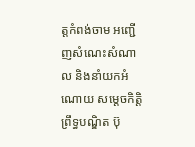ត្តកំពង់ចាម អញ្ជើញសំណេះសំណាល និងនាំយកអំណោយ សម្តេចកិត្តិព្រឹទ្ធបណ្ឌិត ប៊ុ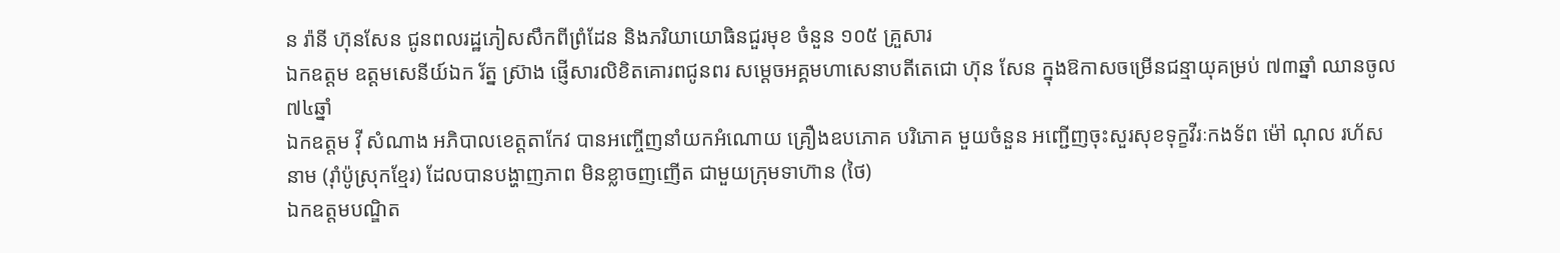ន រ៉ានី ហ៊ុនសែន ជូនពលរដ្ឋភៀសសឹកពីព្រំដែន និងភរិយាយោធិនជួរមុខ ចំនួន ១០៥ គ្រួសារ
ឯកឧត្តម ឧត្តមសេនីយ៍ឯក រ័ត្ន ស្រ៊ាង ផ្ញើសារលិខិតគោរពជូនពរ សម្ដេចអគ្គមហាសេនាបតីតេជោ ហ៊ុន សែន ក្នុងឱកាសចម្រើនជន្មាយុគម្រប់ ៧៣ឆ្នាំ ឈានចូល៧៤ឆ្នាំ
ឯកឧត្តម វ៉ី សំណាង អភិបាលខេត្តតាកែវ បានអញ្ចើញនាំយកអំណោយ គ្រឿងឧបភោគ បរិភោគ មួយចំនួន អញ្ជើញចុះសួរសុខទុក្ខវីរៈកងទ័ព ម៉ៅ ណុល រហ័សនាម (រ៉ាំប៉ូស្រុកខ្មែរ) ដែលបានបង្ហាញភាព មិនខ្លាចញញើត ជាមួយក្រុមទាហ៊ាន (ថៃ)
ឯកឧត្តមបណ្ឌិត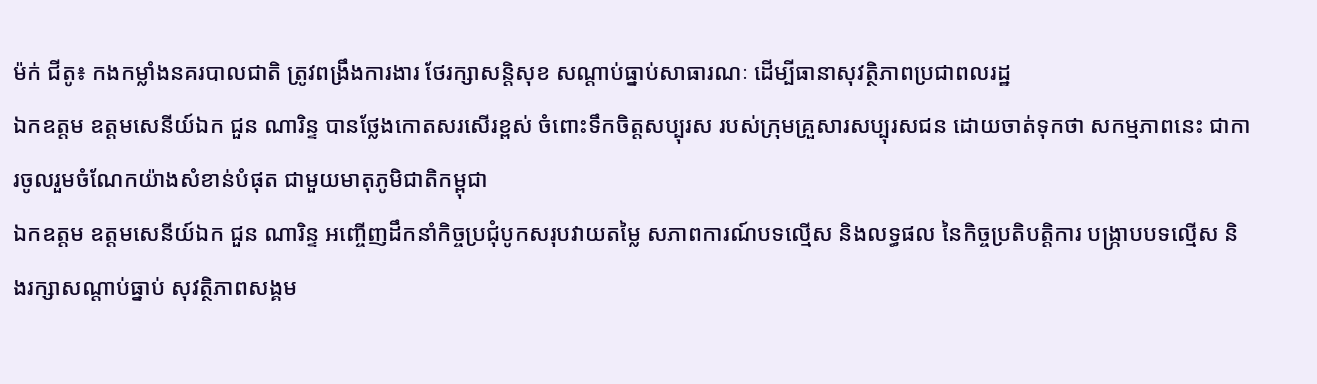ម៉ក់ ជីតូ៖ កងកម្លាំងនគរបាលជាតិ ត្រូវពង្រឹងការងារ ថែរក្សាសន្តិសុខ សណ្ដាប់ធ្នាប់សាធារណៈ ដើម្បីធានាសុវត្ថិភាពប្រជាពលរដ្ឋ
ឯកឧត្តម ឧត្តមសេនីយ៍ឯក ជួន ណារិន្ទ បានថ្លែងកោតសរសើរខ្ពស់ ចំពោះទឹកចិត្តសប្បុរស របស់ក្រុមគ្រួសារសប្បុរសជន ដោយចាត់ទុកថា សកម្មភាពនេះ ជាការចូលរួមចំណែកយ៉ាងសំខាន់បំផុត ជាមួយមាតុភូមិជាតិកម្ពុជា
ឯកឧត្តម ឧត្តមសេនីយ៍ឯក ជួន ណារិន្ទ អញ្ចើញដឹកនាំកិច្ចប្រជុំបូកសរុបវាយតម្លៃ សភាពការណ៍បទល្មើស និងលទ្ធផល នៃកិច្ចប្រតិបត្តិការ បង្រ្កាបបទល្មើស និងរក្សាសណ្តាប់ធ្នាប់ សុវត្ថិភាពសង្គម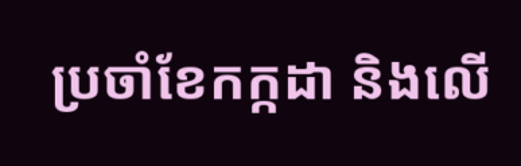ប្រចាំខែកក្កដា និងលើ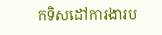កទិសដៅការងារប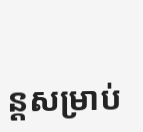ន្តសម្រាប់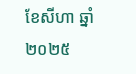ខែសីហា ឆ្នាំ២០២៥